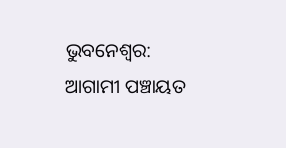ଭୁବନେଶ୍ବର: ଆଗାମୀ ପଞ୍ଚାୟତ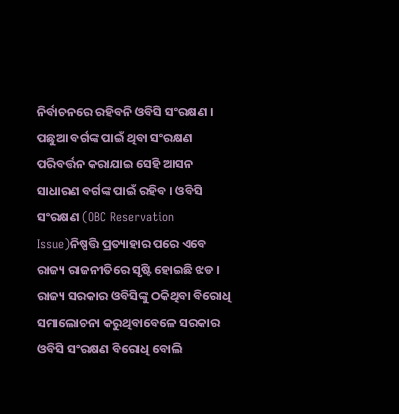ନିର୍ବାଚନରେ ରହିବନି ଓବିସି ସଂରକ୍ଷଣ । ପଛୁଆ ବର୍ଗଙ୍କ ପାଇଁ ଥିବା ସଂରକ୍ଷଣ ପରିବର୍ତ୍ତନ କରାଯାଇ ସେହି ଆସନ ସାଧାରଣ ବର୍ଗଙ୍କ ପାଇଁ ରହିବ । ଓବିସି ସଂରକ୍ଷଣ (OBC Reservation Issue)ନିଷ୍ପତ୍ତି ପ୍ରତ୍ୟାହାର ପରେ ଏବେ ରାଜ୍ୟ ରାଜନୀତିରେ ସୃଷ୍ଟି ହୋଇଛି ଝଡ । ରାଜ୍ୟ ସରକାର ଓବିସିଙ୍କୁ ଠକିଥିବା ବିରୋଧି ସମାଲୋଚନା କରୁଥିବାବେଳେ ସରକାର ଓବିସି ସଂରକ୍ଷଣ ବିରୋଧି ବୋଲି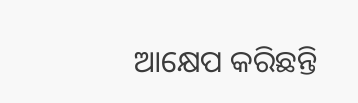ଆକ୍ଷେପ କରିଛନ୍ତି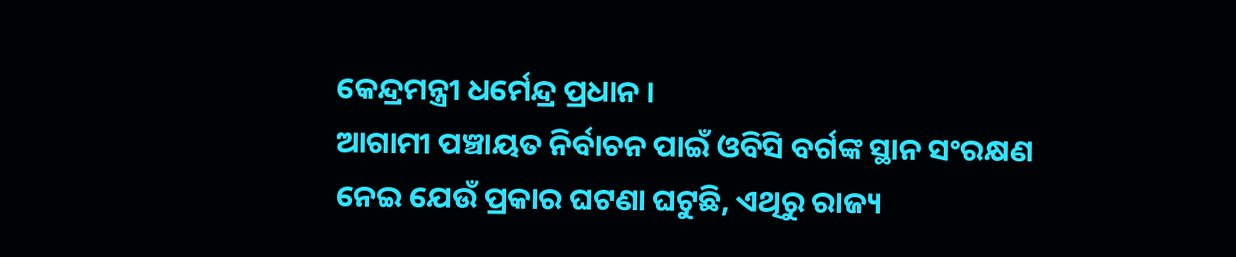କେନ୍ଦ୍ରମନ୍ତ୍ରୀ ଧର୍ମେନ୍ଦ୍ର ପ୍ରଧାନ ।
ଆଗାମୀ ପଞ୍ଚାୟତ ନିର୍ବାଚନ ପାଇଁ ଓବିସି ବର୍ଗଙ୍କ ସ୍ଥାନ ସଂରକ୍ଷଣ ନେଇ ଯେଉଁ ପ୍ରକାର ଘଟଣା ଘଟୁଛି, ଏଥିରୁ ରାଜ୍ୟ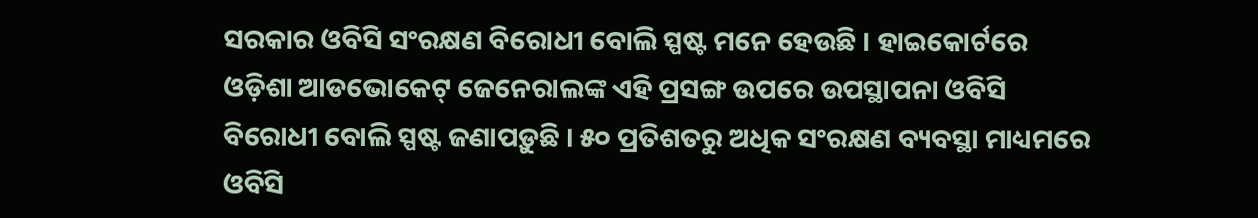ସରକାର ଓବିସି ସଂରକ୍ଷଣ ବିରୋଧୀ ବୋଲି ସ୍ପଷ୍ଟ ମନେ ହେଉଛି । ହାଇକୋର୍ଟରେ ଓଡ଼ିଶା ଆଡଭୋକେଟ୍ ଜେନେରାଲଙ୍କ ଏହି ପ୍ରସଙ୍ଗ ଉପରେ ଉପସ୍ଥାପନା ଓବିସି ବିରୋଧୀ ବୋଲି ସ୍ପଷ୍ଟ ଜଣାପଡ଼ୁଛି । ୫୦ ପ୍ରତିଶତରୁ ଅଧିକ ସଂରକ୍ଷଣ ବ୍ୟବସ୍ଥା ମାଧ୍ୟମରେ ଓବିସି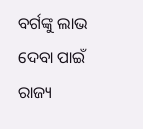ବର୍ଗଙ୍କୁ ଲାଭ ଦେବା ପାଇଁ ରାଜ୍ୟ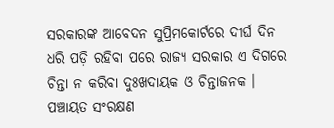ସରକାରଙ୍କ ଆବେଦନ ସୁପ୍ରିମକୋର୍ଟରେ ଦୀର୍ଘ ଦିନ ଧରି ପଡ଼ି ରହିବା ପରେ ରାଜ୍ୟ ସରକାର ଏ ଦିଗରେ ଚିନ୍ତା ନ କରିବା ଦୁଃଖଦାୟକ ଓ ଚିନ୍ତାଜନକ । ପଞ୍ଚାୟତ ସଂରକ୍ଷଣ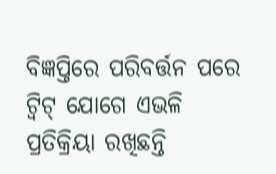ବିଜ୍ଞପ୍ତିରେ ପରିବର୍ତ୍ତନ ପରେ ଟ୍ବିଟ୍ ଯୋଗେ ଏଭଳି ପ୍ରତିକ୍ରିୟା ରଖିଛନ୍ତି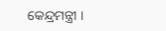କେନ୍ଦ୍ରମନ୍ତ୍ରୀ ।